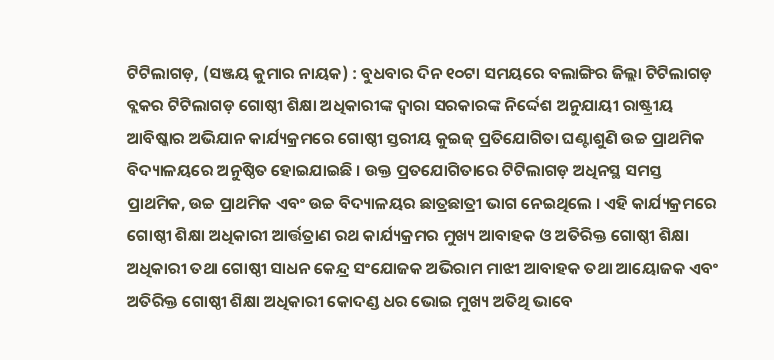ଟିଟିଲାଗଡ଼, (ସଞ୍ଜୟ କୁମାର ନାୟକ) : ବୁଧବାର ଦିନ ୧୦ଟା ସମୟରେ ବଲାଙ୍ଗିର ଜିଲ୍ଲା ଟିଟିଲାଗଡ଼ ବ୍ଲକର ଟିଟିଲାଗଡ଼ ଗୋଷ୍ଠୀ ଶିକ୍ଷା ଅଧିକାରୀଙ୍କ ଦ୍ଵାରା ସରକାରଙ୍କ ନିର୍ଦ୍ଦେଶ ଅନୁଯାୟୀ ରାଷ୍ଟ୍ରୀୟ ଆବିଷ୍କାର ଅଭିଯାନ କାର୍ଯ୍ୟକ୍ରମରେ ଗୋଷ୍ଠୀ ସ୍ତରୀୟ କୁଇଜ୍ ପ୍ରତିଯୋଗିତା ଘଣ୍ଟାଶୁଣି ଉଚ୍ଚ ପ୍ରାଥମିକ ବିଦ୍ୟାଳୟରେ ଅନୁଷ୍ଠିତ ହୋଇଯାଇଛି । ଉକ୍ତ ପ୍ରତଯୋଗିତାରେ ଟିଟିଲାଗଡ଼ ଅଧିନସ୍ଥ ସମସ୍ତ ପ୍ରାଥମିକ, ଉଚ୍ଚ ପ୍ରାଥମିକ ଏବଂ ଉଚ୍ଚ ବିଦ୍ୟାଳୟର ଛାତ୍ରଛାତ୍ରୀ ଭାଗ ନେଇଥିଲେ । ଏହି କାର୍ଯ୍ୟକ୍ରମରେ ଗୋଷ୍ଠୀ ଶିକ୍ଷା ଅଧିକାରୀ ଆର୍ତ୍ତତ୍ରାଣ ରଥ କାର୍ଯ୍ୟକ୍ରମର ମୁଖ୍ୟ ଆବାହକ ଓ ଅତିରିକ୍ତ ଗୋଷ୍ଠୀ ଶିକ୍ଷା ଅଧିକାରୀ ତଥା ଗୋଷ୍ଠୀ ସାଧନ କେନ୍ଦ୍ର ସଂଯୋଜକ ଅଭିରାମ ମାଝୀ ଆବାହକ ତଥା ଆୟୋଜକ ଏବଂ ଅତିରିକ୍ତ ଗୋଷ୍ଠୀ ଶିକ୍ଷା ଅଧିକାରୀ କୋଦଣ୍ଡ ଧର ଭୋଇ ମୁଖ୍ୟ ଅତିଥି ଭାବେ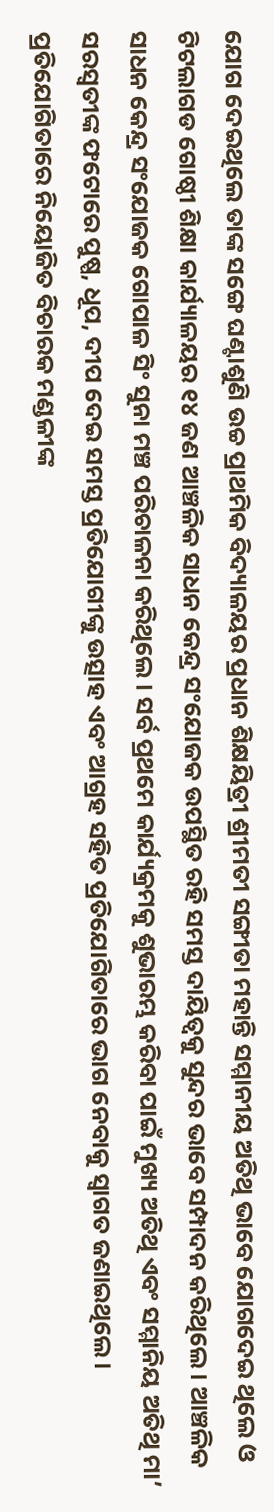ଯୋଗ ଦେଇଥିଲେ ତାଙ୍କ ସଙ୍ଗେ ଘଣ୍ଟାଶୁଣି ଉଚ୍ଚ ପ୍ରାଥମିକ ବିଦ୍ୟାଳୟର ପ୍ରଧାନ ଶିକ୍ଷୟିତ୍ରୀ ଶ୍ରୀମତୀ ସଙ୍ଗୀତା ମହାନ୍ତି ସମ୍ମାନୀୟ ଅତିଥି ଭାବେ ଯୋଗଦେଇ ଥିଲେ ଓ ଟିଟଲାଗଡ ଗୋଷ୍ଠୀ ଶିକ୍ଷା କାର୍ଯ୍ୟାଳୟର ୧୪ ଜଣ ଆଞ୍ଚଳିକ ସାଧନ କେନ୍ଦ୍ର ସଂଯୋଜକ ଉପସ୍ଥିତ ରହି ସମସ୍ତ ଦାୟିତ୍ୱକୁ ସୁନ୍ଦର ଭାବେ ସମ୍ପାଦନ କରିଥିଲେ । ଆଞ୍ଚଳିକ ସାଧନ କେନ୍ଦ୍ର ସଂଯୋଜକ ଗୋପାଳ ସିଂ ସୁନା ମଞ୍ଚ ପରିଚାଳନା କରିଥିଲେ । ସର୍ବ ପ୍ରଥମେ କାର୍ଯ୍ୟକ୍ରମକୁ ଶୁଭାରମ୍ଭ କରିବା ପାଇଁ ମୁଖ୍ୟ ଅତିଥି ଏବଂ ସମ୍ମାନିୟ ଅତିଥି ମା’ ସରସ୍ଵତୀଙ୍କ ଫଟୋରେ ପୁଷ୍ପ, ଧୂପ, ଦୀପ ଦେଇ ସମସ୍ତ ପ୍ରତିଯୋଗୀଙ୍କୁ ଉତ୍ସାହ ଏବଂ ଆଗ୍ରହ ସହିତ ପ୍ରତିଯୋଗିତାରେ ଭାଗ ନେବାକୁ ସ୍ଵାଗତ ଜଣାଇଥିଲେ । ପ୍ରତିଯୋଗିତାରେ ନିୟୋଜିତ ବିଚାରକ ମଣ୍ଡଳୀଙ୍କ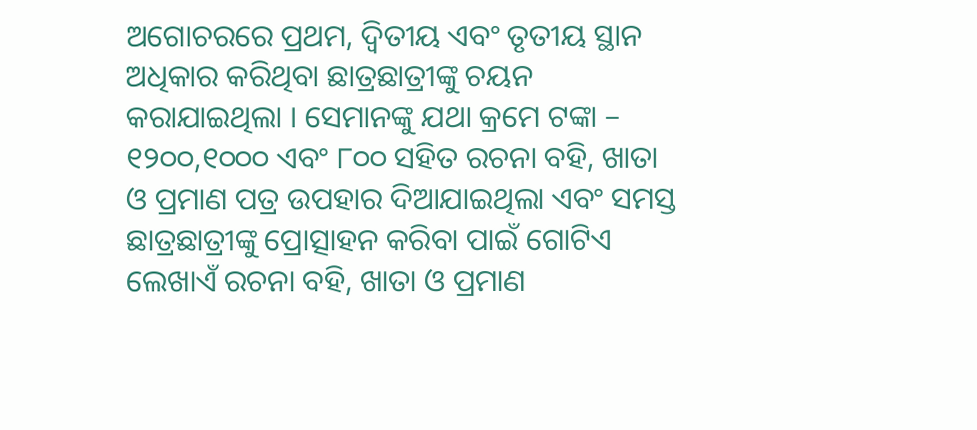ଅଗୋଚରରେ ପ୍ରଥମ, ଦ୍ୱିତୀୟ ଏବଂ ତୃତୀୟ ସ୍ଥାନ ଅଧିକାର କରିଥିବା ଛାତ୍ରଛାତ୍ରୀଙ୍କୁ ଚୟନ କରାଯାଇଥିଲା । ସେମାନଙ୍କୁ ଯଥା କ୍ରମେ ଟଙ୍କା – ୧୨୦୦,୧୦୦୦ ଏବଂ ୮୦୦ ସହିତ ରଚନା ବହି, ଖାତା ଓ ପ୍ରମାଣ ପତ୍ର ଉପହାର ଦିଆଯାଇଥିଲା ଏବଂ ସମସ୍ତ ଛାତ୍ରଛାତ୍ରୀଙ୍କୁ ପ୍ରୋତ୍ସାହନ କରିବା ପାଇଁ ଗୋଟିଏ ଲେଖାଏଁ ରଚନା ବହି, ଖାତା ଓ ପ୍ରମାଣ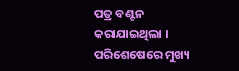ପତ୍ର ବଣ୍ଟନ କରାଯାଇଥିଲା । ପରିଶେଷେରେ ମୁଖ୍ୟ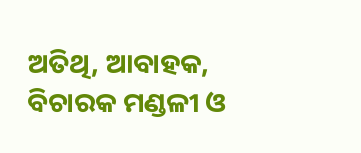ଅତିଥି, ଆବାହକ, ବିଚାରକ ମଣ୍ଡଳୀ ଓ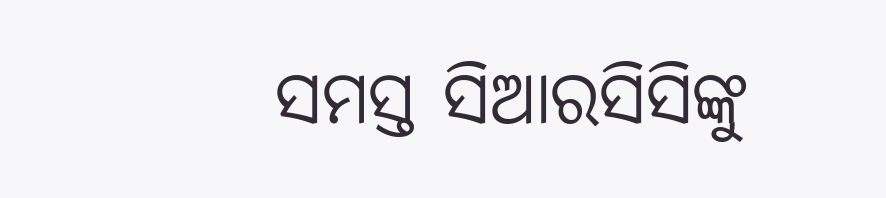ସମସ୍ତ ସିଆରସିସିଙ୍କୁ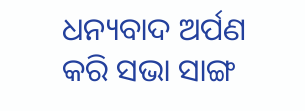ଧନ୍ୟବାଦ ଅର୍ପଣ କରି ସଭା ସାଙ୍ଗ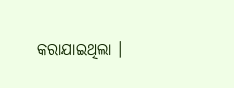କରାଯାଇଥିଲା ।